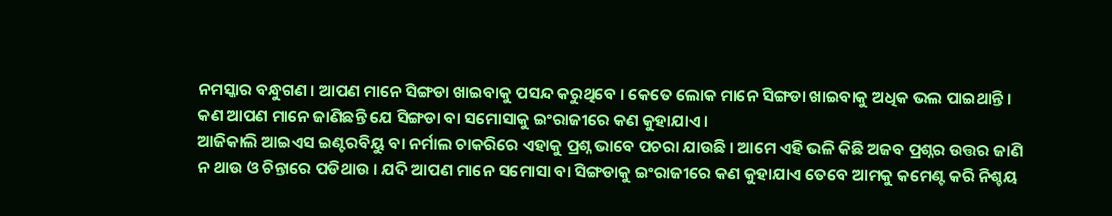ନମସ୍କାର ବନ୍ଧୁଗଣ । ଆପଣ ମାନେ ସିଙ୍ଗଡା ଖାଇବାକୁ ପସନ୍ଦ କରୁଥିବେ । କେତେ ଲୋକ ମାନେ ସିଙ୍ଗଡା ଖାଇବାକୁ ଅଧିକ ଭଲ ପାଇଥାନ୍ତି । କଣ ଆପଣ ମାନେ ଜାଣିଛନ୍ତି ଯେ ସିଙ୍ଗଡା ବା ସମୋସାକୁ ଇଂରାଜୀରେ କଣ କୁହାଯାଏ ।
ଆଜିକାଲି ଆଇଏସ ଇଣ୍ଟରବିୟୁ ବା ନର୍ମାଲ ଚାକରିରେ ଏହାକୁ ପ୍ରଶ୍ନ ଭାବେ ପଚରା ଯାଉଛି । ଆମେ ଏହି ଭଳି କିଛି ଅଜବ ପ୍ରଶ୍ନର ଉତ୍ତର ଜାଣି ନ ଥାଉ ଓ ଚିନ୍ତାରେ ପଡିଥାଉ । ଯଦି ଆପଣ ମାନେ ସମୋସା ବା ସିଙ୍ଗଡାକୁ ଇଂରାଜୀରେ କଣ କୁହାଯାଏ ତେବେ ଆମକୁ କମେଣ୍ଟ କରି ନିଶ୍ଚୟ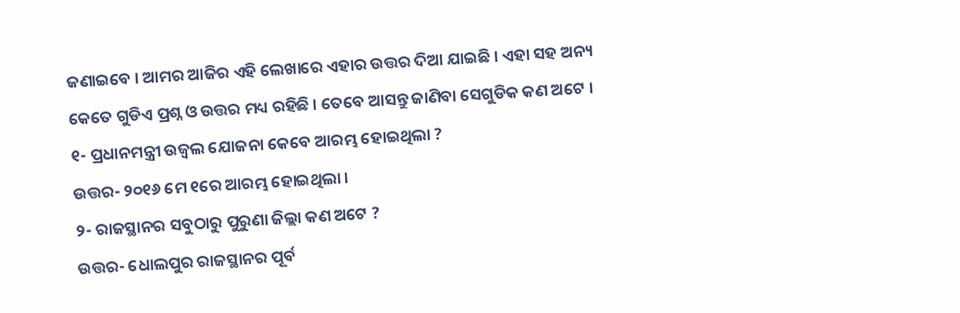ଜଣାଇବେ । ଆମର ଆଜିର ଏହି ଲେଖାରେ ଏହାର ଉତ୍ତର ଦିଆ ଯାଇଛି । ଏହା ସହ ଅନ୍ୟ କେତେ ଗୁଡିଏ ପ୍ରଶ୍ନ ଓ ଉତ୍ତର ମଧ୍ୟ ରହିଛି । ତେବେ ଆସନ୍ତୁ ଜାଣିବା ସେଗୁଡିକ କଣ ଅଟେ ।
୧- ପ୍ରଧାନମନ୍ତ୍ରୀ ଉଜ୍ବଲ ଯୋଜନା କେବେ ଆରମ୍ଭ ହୋଇଥିଲା ?
ଉତ୍ତର- ୨୦୧୬ ମେ ୧ରେ ଆରମ୍ଭ ହୋଇଥିଲା ।
୨- ରାଜସ୍ଥାନର ସବୁଠାରୁ ପୁରୁଣା ଜିଲ୍ଲା କଣ ଅଟେ ?
ଉତ୍ତର- ଧୋଲପୁର ରାଜସ୍ଥାନର ପୂର୍ବ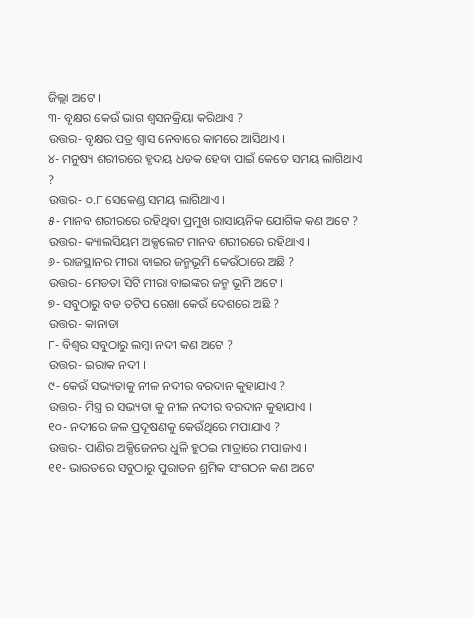ଜିଲ୍ଲା ଅଟେ ।
୩- ବୃକ୍ଷର କେଉଁ ଭାଗ ଶ୍ଵସନକ୍ରିୟା କରିଥାଏ ?
ଉତ୍ତର- ବୃକ୍ଷର ପତ୍ର ଶ୍ଵାସ ନେବାରେ କାମରେ ଆସିଥାଏ ।
୪- ମନୁଷ୍ୟ ଶରୀରରେ ହୃଦୟ ଧଡକ ହେବା ପାଇଁ କେତେ ସମୟ ଲାଗିଥାଏ ?
ଉତ୍ତର- ୦.୮ ସେକେଣ୍ଡ ସମୟ ଲାଗିଥାଏ ।
୫- ମାନବ ଶରୀରରେ ରହିଥିବା ପ୍ରମୁଖ ରାସାୟନିକ ଯୋଗିକ କଣ ଅଟେ ?
ଉତ୍ତର- କ୍ୟାଲସିୟମ ଅକ୍ସଲେଟ ମାନବ ଶରୀରରେ ରହିଥାଏ ।
୬- ରାଜସ୍ଥାନର ମୀରା ବାଇର ଜନ୍ମଭୂମି କେଉଁଠାରେ ଅଛି ?
ଉତ୍ତର- ମେଡତା ସିଟି ମୀରା ବାଇଙ୍କର ଜନ୍ମ ଭୂମି ଅଟେ ।
୭- ସବୁଠାରୁ ବଡ ତଟିପ ରେଖା କେଉଁ ଦେଶରେ ଅଛି ?
ଉତ୍ତର- କାନାଡା
୮- ବିଶ୍ଵର ସବୁଠାରୁ ଲମ୍ବା ନଦୀ କଣ ଅଟେ ?
ଉତ୍ତର- ଇରାକ ନଦୀ ।
୯- କେଉଁ ସଭ୍ୟତାକୁ ନୀଳ ନଦୀର ବରଦାନ କୁହାଯାଏ ?
ଉତ୍ତର- ମିସ୍ତ୍ର ର ସଭ୍ୟତା କୁ ନୀଳ ନଦୀର ବରଦାନ କୁହାଯାଏ ।
୧୦- ନଦୀରେ ଜଳ ପ୍ରଦୂଷଣକୁ କେଉଁଥିରେ ମପାଯାଏ ?
ଉତ୍ତର- ପାଣିର ଅକ୍ସିଜେନର ଧୁଳି ହୁଠଇ ମାତ୍ରାରେ ମପାଜାଏ ।
୧୧- ଭାରତରେ ସବୁଠାରୁ ପୁରାତନ ଶ୍ରମିକ ସଂଗଠନ କଣ ଅଟେ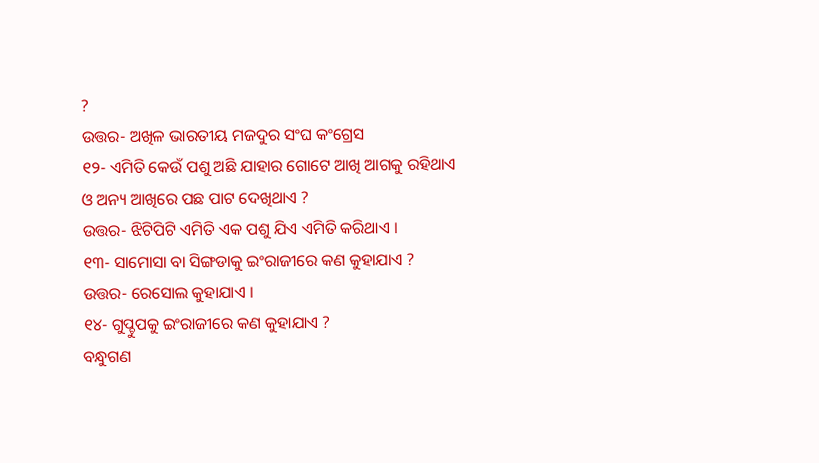?
ଉତ୍ତର- ଅଖିଳ ଭାରତୀୟ ମଜଦୁର ସଂଘ କଂଗ୍ରେସ
୧୨- ଏମିତି କେଉଁ ପଶୁ ଅଛି ଯାହାର ଗୋଟେ ଆଖି ଆଗକୁ ରହିଥାଏ ଓ ଅନ୍ୟ ଆଖିରେ ପଛ ପାଟ ଦେଖିଥାଏ ?
ଉତ୍ତର- ଝିଟିପିଟି ଏମିତି ଏକ ପଶୁ ଯିଏ ଏମିତି କରିଥାଏ ।
୧୩- ସାମୋସା ବା ସିଙ୍ଗଡାକୁ ଇଂରାଜୀରେ କଣ କୁହାଯାଏ ?
ଉତ୍ତର- ରେସୋଲ କୁହାଯାଏ ।
୧୪- ଗୁପ୍ଚୁପକୁ ଇଂରାଜୀରେ କଣ କୁହାଯାଏ ?
ବନ୍ଧୁଗଣ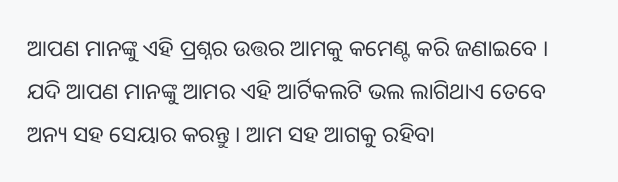ଆପଣ ମାନଙ୍କୁ ଏହି ପ୍ରଶ୍ନର ଉତ୍ତର ଆମକୁ କମେଣ୍ଟ କରି ଜଣାଇବେ । ଯଦି ଆପଣ ମାନଙ୍କୁ ଆମର ଏହି ଆର୍ଟିକଲଟି ଭଲ ଲାଗିଥାଏ ତେବେ ଅନ୍ୟ ସହ ସେୟାର କରନ୍ତୁ । ଆମ ସହ ଆଗକୁ ରହିବା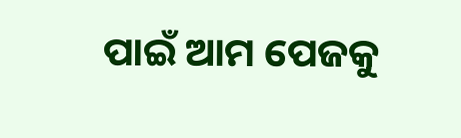ପାଇଁ ଆମ ପେଜକୁ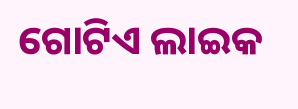ଗୋଟିଏ ଲାଇକ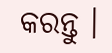କରନ୍ତୁ ।